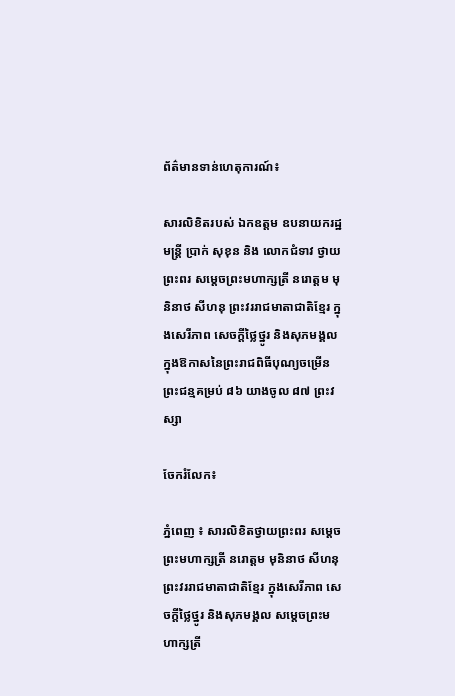ព័ត៌មានទាន់ហេតុការណ៍៖

សារលិខិតរបស់ ឯកឧត្តម ឧបនាយករដ្ឋមន្រ្តី ប្រាក់ សុខុន និង លោកជំទាវ ថ្វាយព្រះពរ សម្តេចព្រះមហាក្សត្រី នរោត្តម មុនិនាថ សីហនុ ព្រះវររាជមាតាជាតិខ្មែរ ក្នុងសេរីភាព សេចក្ដីថ្លៃថ្នូរ និងសុភមង្គល ក្នុងឱកាសនៃព្រះរាជពិធីបុណ្យចម្រើនព្រះជន្មគម្រប់ ៨៦ យាងចូល ៨៧ ព្រះវស្សា

ចែករំលែក៖

ភ្នំពេញ ៖ សារលិខិតថ្វាយព្រះពរ សម្តេចព្រះមហាក្សត្រី នរោត្តម មុនិនាថ សីហនុ ព្រះវររាជមាតាជាតិខ្មែរ ក្នុងសេរីភាព សេចក្ដីថ្លៃថ្នូរ និងសុភមង្គល សម្តេចព្រះមហាក្សត្រី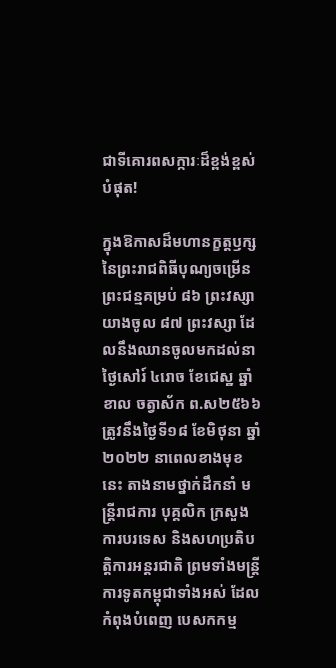ជាទីគោរពសក្ការៈដ៏ខ្ពង់ខ្ពស់បំផុត!

ក្នុងឱកាសដ៏មហានក្ខត្តឫក្សនៃព្រះរាជពិធីបុណ្យចម្រើនព្រះជន្មគម្រប់ ៨៦ ព្រះវស្សា យាងចូល ៨៧ ព្រះវស្សា ដែលនឹងឈានចូលមកដល់នាថ្ងៃសៅរ៍ ៤រោច ខែជេស្ឋ ឆ្នាំខាល ចត្វាស័ក ព.ស២៥៦៦ ត្រូវនឹងថ្ងៃទី១៨ ខែមិថុនា ឆ្នាំ២០២២ នាពេលខាងមុខនេះ តាងនាមថ្នាក់ដឹកនាំ មន្ដ្រីរាជការ បុគ្គលិក ក្រសួងការបរទេស និងសហប្រតិបត្តិការអន្តរជាតិ ព្រមទាំងមន្ត្រីការទូតកម្ពុជាទាំងអស់ ដែលកំពុងបំពេញ បេសកកម្ម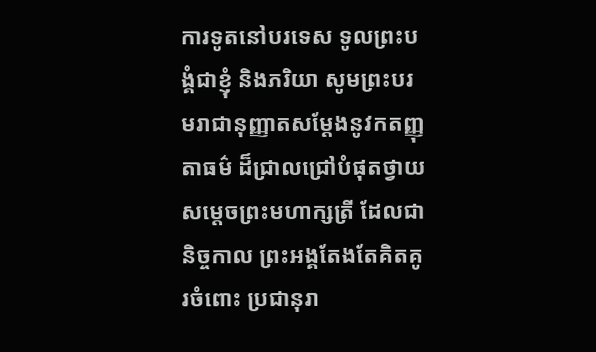ការទូតនៅបរទេស ទូលព្រះបង្គំជាខ្ញុំ និងភរិយា សូមព្រះបរមរាជានុញ្ញាតសម្តែងនូវកតញ្ញុតាធម៌ ដ៏ជ្រាលជ្រៅបំផុតថ្វាយ សម្តេចព្រះមហាក្សត្រី ដែលជានិច្ចកាល ព្រះអង្គតែងតែគិតគូរចំពោះ ប្រជានុរា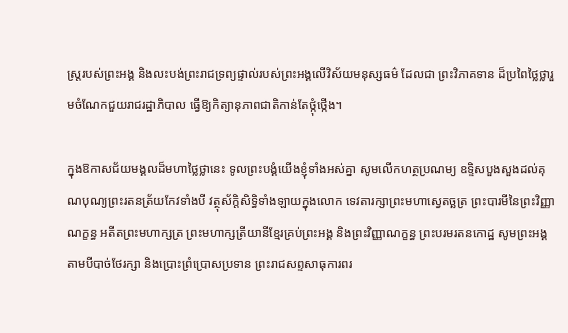ស្ត្ររបស់ព្រះអង្គ និងលះបង់ព្រះរាជទ្រព្យផ្ទាល់របស់ព្រះអង្គលើវិស័យមនុស្សធម៌ ដែលជា ព្រះវិភាគទាន ដ៏ប្រពៃថ្លៃថ្លារួមចំណែកជួយរាជរដ្ឋាភិបាល ធ្វើឱ្យកិត្យានុភាពជាតិកាន់តែថ្កុំថ្កើង។

ក្នុងឱកាសជ័យមង្គលដ៏មហាថ្លៃថ្លានេះ ទូលព្រះបង្គំយើងខ្ញុំទាំងអស់គ្នា សូមលើកហត្ថប្រណម្យ ឧទ្ទិសបួងសួងដល់គុណបុណ្យព្រះរតនត្រ័យកែវទាំងបី វត្ថុស័ក្តិសិទ្ធិទាំងឡាយក្នុងលោក ទេវតារក្សាព្រះមហាស្វេតច្ឆត្រ ព្រះបារមីនៃព្រះវិញ្ញាណក្ខន្ធ អតីតព្រះមហាក្សត្រ ព្រះមហាក្សត្រីយានីខ្មែរគ្រប់ព្រះអង្គ និងព្រះវិញ្ញាណក្ខន្ធ ព្រះបរមរតនកោដ្ឋ សូមព្រះអង្គតាមបីបាច់ថែរក្សា និងប្រោះព្រំប្រោសប្រទាន ព្រះរាជសព្ទសាធុការពរ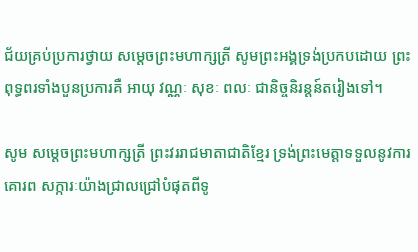ជ័យគ្រប់ប្រការថ្វាយ សម្ដេចព្រះមហាក្សត្រី សូមព្រះអង្គទ្រង់ប្រកបដោយ ព្រះពុទ្ធពរទាំងបួនប្រការគឺ អាយុ វណ្ណៈ សុខៈ ពលៈ ជានិច្ចនិរន្តន៍តរៀងទៅ។

សូម សម្តេចព្រះមហាក្សត្រី ព្រះវររាជមាតាជាតិខ្មែរ ទ្រង់ព្រះមេត្តាទទួលនូវការគោរព សក្ការៈយ៉ាងជ្រាលជ្រៅបំផុតពីទូ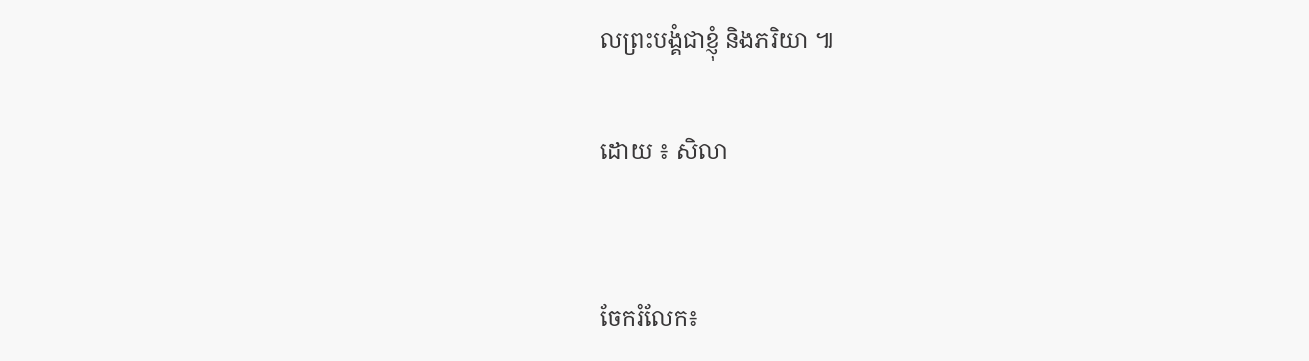លព្រះបង្គំជាខ្ញុំ និងភរិយា ៕

ដោយ ៖ សិលា


ចែករំលែក៖